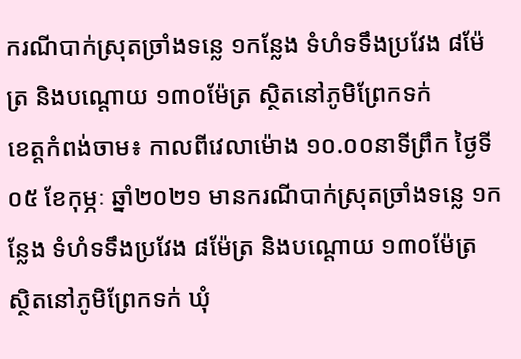ករណីបាក់ស្រុតច្រាំងទន្លេ ១កន្លែង ទំហំទទឹងប្រវែង ៨ម៉ែត្រ និងបណ្ដោយ ១៣០ម៉ែត្រ ស្ថិតនៅភូមិព្រែកទក់
ខេត្តកំពង់ចាម៖ កាលពីវេលាម៉ោង ១០.០០នាទីព្រឹក ថ្ងៃទី០៥ ខែកុម្ភៈ ឆ្នាំ២០២១ មានករណីបាក់ស្រុតច្រាំងទន្លេ ១កន្លែង ទំហំទទឹងប្រវែង ៨ម៉ែត្រ និងបណ្ដោយ ១៣០ម៉ែត្រ ស្ថិតនៅភូមិព្រែកទក់ ឃុំ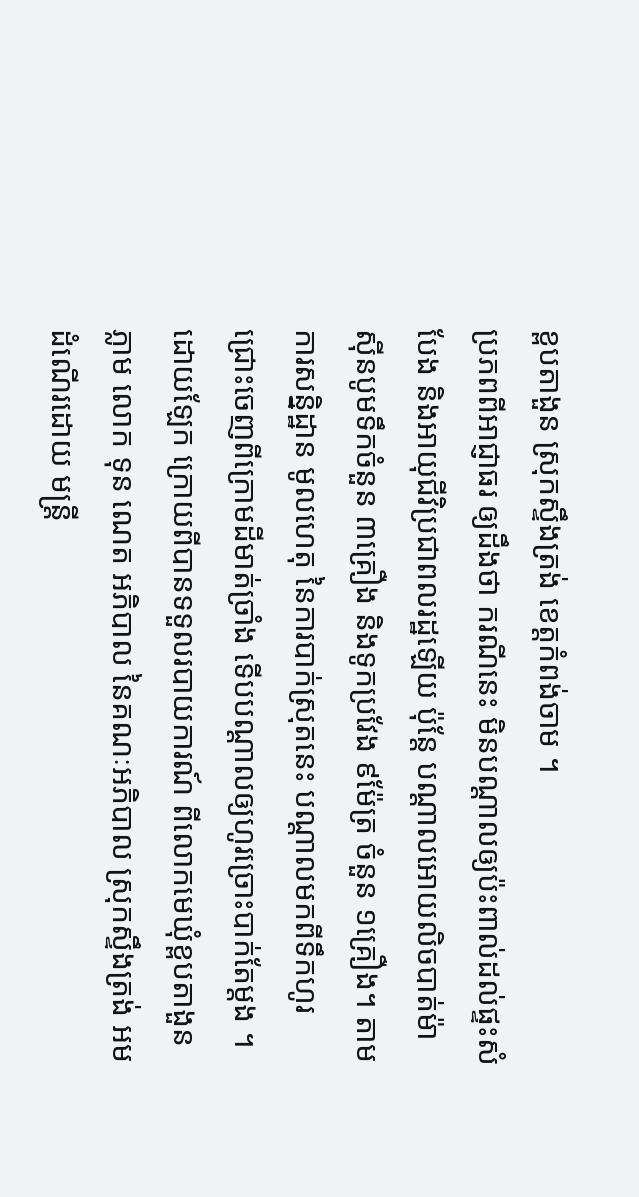ខ្ពបតាងួន ស្រុកស្ទឹងត្រង់ ខេត្តកំពង់ចាម ។
ប្រភពពីអាជ្ញាធរ ឲ្យដឹងថា ករណីនេះ មិនបណ្តាលឲ្យប៉ះពាល់ដល់ផ្ទះសំបែង និងអាយុជីវិប្រជាពលរដ្ឋឡើយ ប៉ុន្តែ បណ្តាលអោយលិចបាត់ម៉ាសុីនបូមទឹកចំនួន ៣គ្រឿង និងទូកប្រវែង ៩ម៉ែត្រ ចំនួន ១គ្រឿង។ តាមការសន្និដ្ឋាន មូលហេតុ នៃការបាក់ស្រុតនេះ បណ្តាលមកពីទឹកហូរជ្រោះចេញពីក្រោមដីមាត់ច្រាំង ទើបបណ្ដាលឲ្យហូរច្រោះបាក់តែម្ដង ។
ដោយឡែក ក្រោយពីបានទទួលរបាយការណ៍ ពីលោកមេឃុំខ្ពបតាងួន ភ្លាម លោក ទុន ណេត អភិបាល នៃគណៈអភិបាល ស្រុកស្ទឹងត្រង់ អមដំណើរដោយ មន្ត្រី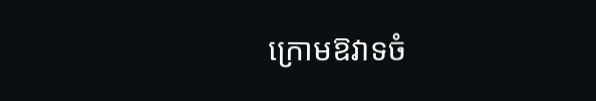ក្រោមឱវាទចំ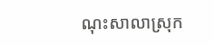ណុះសាលាស្រុក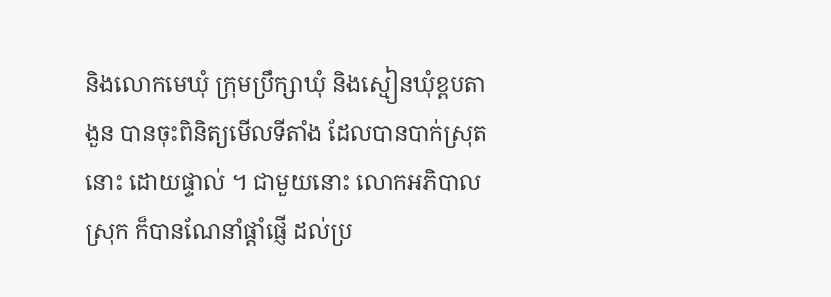និងលោកមេឃុំ ក្រុមប្រឹក្សាឃុំ និងស្មៀនឃុំខ្ពបតាងួន បានចុះពិនិត្យមើលទីតាំង ដែលបានបាក់ស្រុតនោះ ដោយផ្ទាល់ ។ ជាមួយនោះ លោកអភិបាលស្រុក ក៏បានណែនាំផ្តាំផ្ញើ ដល់ប្រ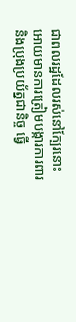ជាពលរដ្ឋដែលរស់នៅក្បែរនោះ អោយមានការត្រៀមបង្ការការពារ និងប្រុងប្រយ័ត្នជានិច្ច ធ្វើ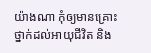យ៉ាងណា កុំឲ្យមានគ្រោះថ្នាក់ដល់អាយុជីវិត និង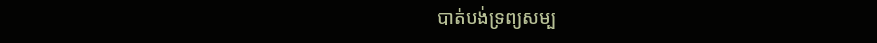បាត់បង់ទ្រព្យសម្ប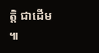ត្តិ ជាដើម ៕